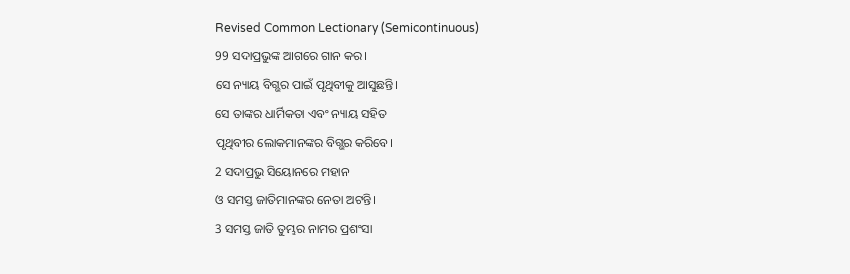Revised Common Lectionary (Semicontinuous)
99 ସଦାପ୍ରଭୁଙ୍କ ଆଗରେ ଗାନ କର।
ସେ ନ୍ୟାୟ ବିଗ୍ଭର ପାଇଁ ପୃଥିବୀକୁ ଆସୁଛନ୍ତି।
ସେ ତାଙ୍କର ଧାର୍ମିକତା ଏବଂ ନ୍ୟାୟ ସହିତ
ପୃଥିବୀର ଲୋକମାନଙ୍କର ବିଗ୍ଭର କରିବେ।
2 ସଦାପ୍ରଭୁ ସିୟୋନରେ ମହାନ
ଓ ସମସ୍ତ ଜାତିମାନଙ୍କର ନେତା ଅଟନ୍ତି।
3 ସମସ୍ତ ଜାତି ତୁମ୍ଭର ନାମର ପ୍ରଶଂସା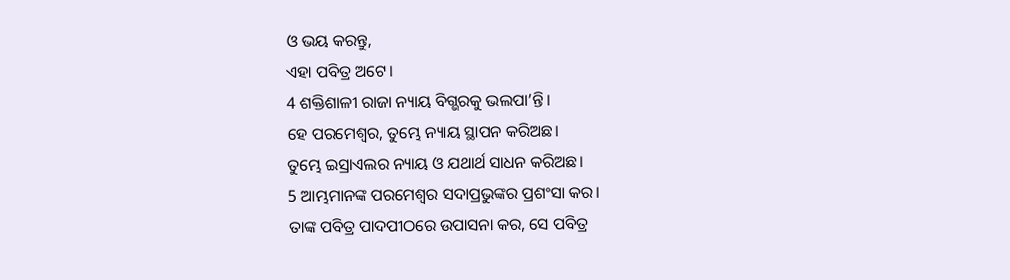ଓ ଭୟ କରନ୍ତୁ,
ଏହା ପବିତ୍ର ଅଟେ।
4 ଶକ୍ତିଶାଳୀ ରାଜା ନ୍ୟାୟ ବିଗ୍ଭରକୁ ଭଲପା’ନ୍ତି।
ହେ ପରମେଶ୍ୱର, ତୁମ୍ଭେ ନ୍ୟାୟ ସ୍ଥାପନ କରିଅଛ।
ତୁମ୍ଭେ ଇସ୍ରାଏଲର ନ୍ୟାୟ ଓ ଯଥାର୍ଥ ସାଧନ କରିଅଛ।
5 ଆମ୍ଭମାନଙ୍କ ପରମେଶ୍ୱର ସଦାପ୍ରଭୁଙ୍କର ପ୍ରଶଂସା କର।
ତାଙ୍କ ପବିତ୍ର ପାଦପୀଠରେ ଉପାସନା କର, ସେ ପବିତ୍ର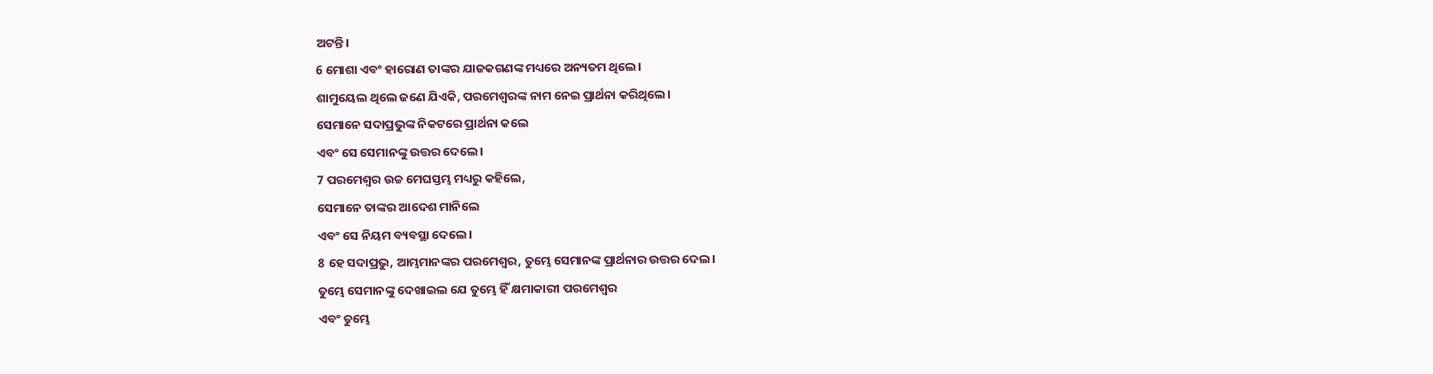ଅଟନ୍ତି।
6 ମୋଶା ଏବଂ ହାରୋଣ ତାଙ୍କର ଯାଜକଗଣଙ୍କ ମଧ୍ୟରେ ଅନ୍ୟତମ ଥିଲେ।
ଶାମୁୟେଲ ଥିଲେ ଜଣେ ଯିଏକି, ପରମେଶ୍ୱରଙ୍କ ନାମ ନେଇ ପ୍ରାର୍ଥନା କରିଥିଲେ।
ସେମାନେ ସଦାପ୍ରଭୁଙ୍କ ନିକଟରେ ପ୍ରାର୍ଥନା କଲେ
ଏବଂ ସେ ସେମାନଙ୍କୁ ଉତ୍ତର ଦେଲେ।
7 ପରମେଶ୍ୱର ଉଚ୍ଚ ମେଘସ୍ତମ୍ଭ ମଧ୍ୟରୁ କହିଲେ,
ସେମାନେ ତାଙ୍କର ଆଦେଶ ମାନିଲେ
ଏବଂ ସେ ନିୟମ ବ୍ୟବସ୍ଥା ଦେଲେ।
8 ହେ ସଦାପ୍ରଭୁ, ଆମ୍ଭମାନଙ୍କର ପରମେଶ୍ୱର, ତୁମ୍ଭେ ସେମାନଙ୍କ ପ୍ରାର୍ଥନାର ଉତ୍ତର ଦେଲ।
ତୁମ୍ଭେ ସେମାନଙ୍କୁ ଦେଖାଇଲ ଯେ ତୁମ୍ଭେ ହିଁ କ୍ଷମାକାରୀ ପରମେଶ୍ୱର
ଏବଂ ତୁମ୍ଭେ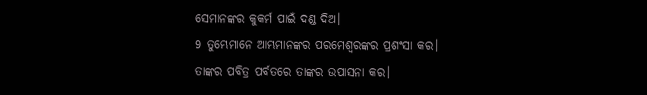ସେମାନଙ୍କର କୁକର୍ମ ପାଇଁ ଦଣ୍ଡ ଦିଅ।
9 ତୁମ୍ଭେମାନେ ଆମ୍ଭମାନଙ୍କର ପରମେଶ୍ୱରଙ୍କର ପ୍ରଶଂସା କର।
ତାଙ୍କର ପବିତ୍ର ପର୍ବତରେ ତାଙ୍କର ଉପାସନା କର।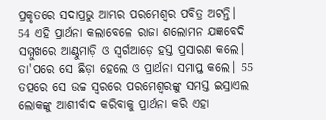ପ୍ରକୃତରେ ସଦାପ୍ରଭୁ ଆମ୍ଭର ପରମେଶ୍ୱର ପବିତ୍ର ଅଟନ୍ତି।
54 ଏହି ପ୍ରାର୍ଥନା କଲାବେଳେ ରାଜା ଶଲୋମନ ଯଜ୍ଞବେଦି ସମ୍ମୁଖରେ ଆଣ୍ଠୁମାଡ଼ି ଓ ସ୍ୱର୍ଗଆଡ଼େ ହସ୍ତ ପ୍ରସାରଣ କଲେ। ତା'ପରେ ସେ ଛିଡ଼ା ହେଲେ ଓ ପ୍ରାର୍ଥନା ସମାପ୍ତ କଲେ। 55 ତତ୍ପରେ ସେ ଉଚ୍ଚ ସ୍ୱରରେ ପରମେଶ୍ୱରଙ୍କୁ ସମସ୍ତ ଇସ୍ରାଏଲ ଲୋକଙ୍କୁ ଆଶୀର୍ବାଦ କରିବାକୁ ପ୍ରାର୍ଥନା କରି ଏହା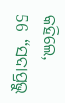କହିଲେ,
56 “ସଦାପ୍ରଭୁ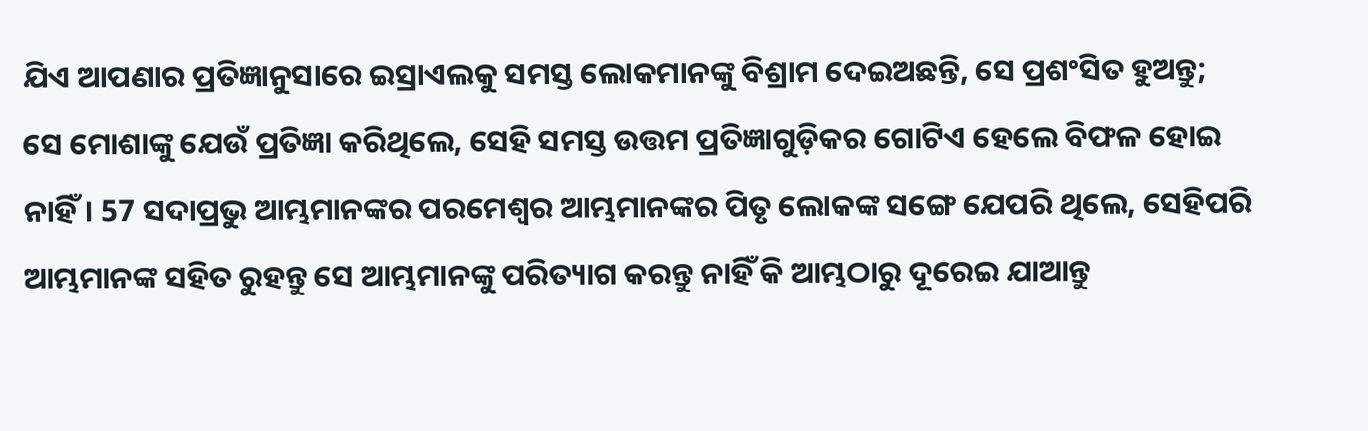ଯିଏ ଆପଣାର ପ୍ରତିଜ୍ଞାନୁସାରେ ଇସ୍ରାଏଲକୁ ସମସ୍ତ ଲୋକମାନଙ୍କୁ ବିଶ୍ରାମ ଦେଇଅଛନ୍ତି, ସେ ପ୍ରଶଂସିତ ହୁଅନ୍ତୁ; ସେ ମୋଶାଙ୍କୁ ଯେଉଁ ପ୍ରତିଜ୍ଞା କରିଥିଲେ, ସେହି ସମସ୍ତ ଉତ୍ତମ ପ୍ରତିଜ୍ଞାଗୁଡ଼ିକର ଗୋଟିଏ ହେଲେ ବିଫଳ ହୋଇ ନାହିଁ। 57 ସଦାପ୍ରଭୁ ଆମ୍ଭମାନଙ୍କର ପରମେଶ୍ୱର ଆମ୍ଭମାନଙ୍କର ପିତୃ ଲୋକଙ୍କ ସଙ୍ଗେ ଯେପରି ଥିଲେ, ସେହିପରି ଆମ୍ଭମାନଙ୍କ ସହିତ ରୁହନ୍ତୁ ସେ ଆମ୍ଭମାନଙ୍କୁ ପରିତ୍ୟାଗ କରନ୍ତୁ ନାହିଁ କି ଆମ୍ଭଠାରୁ ଦୂରେଇ ଯାଆନ୍ତୁ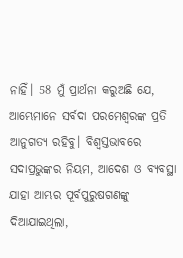ନାହିଁ। 58 ମୁଁ ପ୍ରାର୍ଥନା କରୁଅଛି ଯେ, ଆମ୍ଭେମାନେ ସର୍ବଦା ପରମେଶ୍ୱରଙ୍କ ପ୍ରତି ଆନୁଗତ୍ୟ ରହିବୁ। ବିଶ୍ୱସ୍ତଭାବରେ ସଦାପ୍ରଭୁଙ୍କର ନିୟମ, ଆଦେଶ ଓ ବ୍ୟବସ୍ଥା ଯାହା ଆମ୍ଭର ପୂର୍ବପୁରୁଷଗଣଙ୍କୁ ଦିଆଯାଇଥିଲା,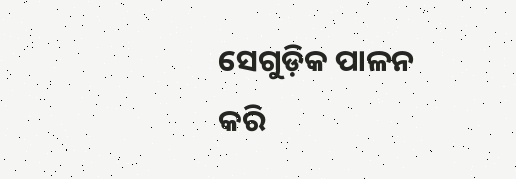ସେଗୁଡ଼ିକ ପାଳନ କରି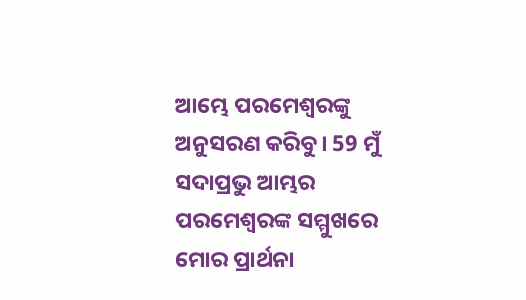ଆମ୍ଭେ ପରମେଶ୍ୱରଙ୍କୁ ଅନୁସରଣ କରିବୁ। 59 ମୁଁ ସଦାପ୍ରଭୁ ଆମ୍ଭର ପରମେଶ୍ୱରଙ୍କ ସମ୍ମୁଖରେ ମୋର ପ୍ରାର୍ଥନା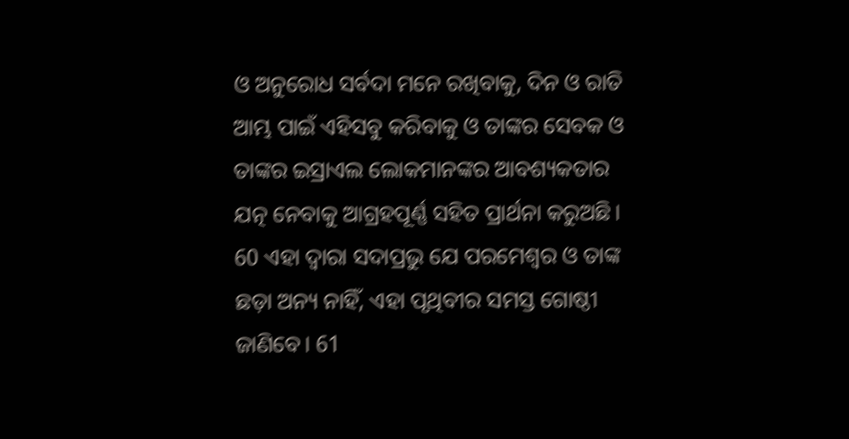ଓ ଅନୁରୋଧ ସର୍ବଦା ମନେ ରଖିବାକୁ, ଦିନ ଓ ରାତି ଆମ୍ଭ ପାଇଁ ଏହିସବୁ କରିବାକୁ ଓ ତାଙ୍କର ସେବକ ଓ ତାଙ୍କର ଇସ୍ରାଏଲ ଲୋକମାନଙ୍କର ଆବଶ୍ୟକତାର ଯତ୍ନ ନେବାକୁ ଆଗ୍ରହପୂର୍ଣ୍ଣ ସହିତ ପ୍ରାର୍ଥନା କରୁଅଛି। 60 ଏହା ଦ୍ୱାରା ସଦାପ୍ରଭୁ ଯେ ପରମେଶ୍ୱର ଓ ତାଙ୍କ ଛଡ଼ା ଅନ୍ୟ ନାହିଁ, ଏହା ପୃଥିବୀର ସମସ୍ତ ଗୋଷ୍ଠୀ ଜାଣିବେ। 61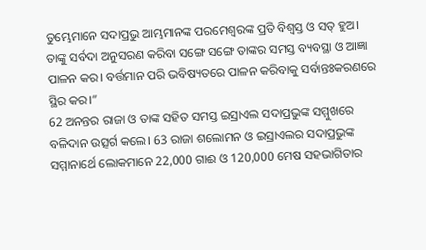ତୁମ୍ଭେମାନେ ସଦାପ୍ରଭୁ ଆମ୍ଭମାନଙ୍କ ପରମେଶ୍ୱରଙ୍କ ପ୍ରତି ବିଶ୍ୱସ୍ତ ଓ ସତ୍ ହୁଅ। ତାଙ୍କୁ ସର୍ବଦା ଅନୁସରଣ କରିବା ସଙ୍ଗେ ସଙ୍ଗେ ତାଙ୍କର ସମସ୍ତ ବ୍ୟବସ୍ଥା ଓ ଆଜ୍ଞା ପାଳନ କର। ବର୍ତ୍ତମାନ ପରି ଭବିଷ୍ୟତରେ ପାଳନ କରିବାକୁ ସର୍ବାନ୍ତଃକରଣରେ ସ୍ଥିର କର।”
62 ଅନନ୍ତର ରାଜା ଓ ତାଙ୍କ ସହିତ ସମସ୍ତ ଇସ୍ରାଏଲ ସଦାପ୍ରଭୁଙ୍କ ସମ୍ମୁଖରେ ବଳିଦାନ ଉତ୍ସର୍ଗ କଲେ। 63 ରାଜା ଶଲୋମନ ଓ ଇସ୍ରାଏଲର ସଦାପ୍ରଭୁଙ୍କ ସମ୍ମାନାର୍ଥେ ଲୋକମାନେ 22,000 ଗାଈ ଓ 120,000 ମେଷ ସହଭାଗିତାର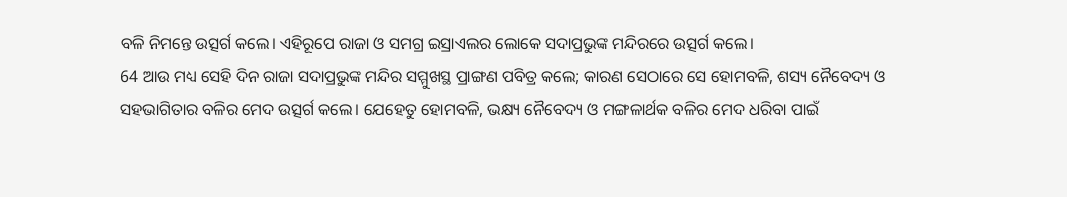ବଳି ନିମନ୍ତେ ଉତ୍ସର୍ଗ କଲେ। ଏହିରୂପେ ରାଜା ଓ ସମଗ୍ର ଇସ୍ରାଏଲର ଲୋକେ ସଦାପ୍ରଭୁଙ୍କ ମନ୍ଦିରରେ ଉତ୍ସର୍ଗ କଲେ।
64 ଆଉ ମଧ୍ୟ ସେହି ଦିନ ରାଜା ସଦାପ୍ରଭୁଙ୍କ ମନ୍ଦିର ସମ୍ମୁଖସ୍ଥ ପ୍ରାଙ୍ଗଣ ପବିତ୍ର କଲେ; କାରଣ ସେଠାରେ ସେ ହୋମବଳି, ଶସ୍ୟ ନୈବେଦ୍ୟ ଓ ସହଭାଗିତାର ବଳିର ମେଦ ଉତ୍ସର୍ଗ କଲେ। ଯେହେତୁ ହୋମବଳି, ଭକ୍ଷ୍ୟ ନୈବେଦ୍ୟ ଓ ମଙ୍ଗଳାର୍ଥକ ବଳିର ମେଦ ଧରିବା ପାଇଁ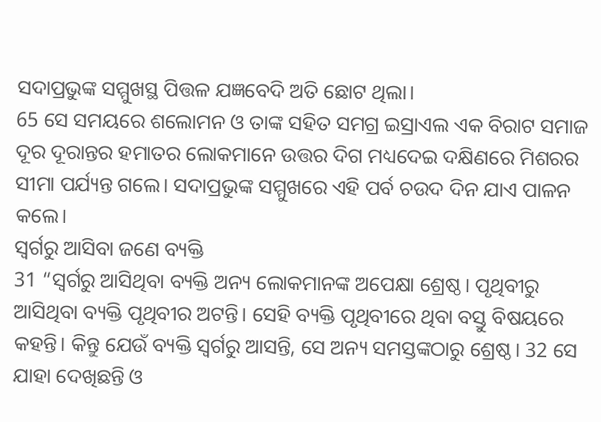ସଦାପ୍ରଭୁଙ୍କ ସମ୍ମୁଖସ୍ଥ ପିତ୍ତଳ ଯଜ୍ଞବେଦି ଅତି ଛୋଟ ଥିଲା।
65 ସେ ସମୟରେ ଶଲୋମନ ଓ ତାଙ୍କ ସହିତ ସମଗ୍ର ଇସ୍ରାଏଲ ଏକ ବିରାଟ ସମାଜ ଦୂର ଦୂରାନ୍ତର ହମାତର ଲୋକମାନେ ଉତ୍ତର ଦିଗ ମଧ୍ୟଦେଇ ଦକ୍ଷିଣରେ ମିଶରର ସୀମା ପର୍ଯ୍ୟନ୍ତ ଗଲେ। ସଦାପ୍ରଭୁଙ୍କ ସମ୍ମୁଖରେ ଏହି ପର୍ବ ଚଉଦ ଦିନ ଯାଏ ପାଳନ କଲେ।
ସ୍ୱର୍ଗରୁ ଆସିବା ଜଣେ ବ୍ୟକ୍ତି
31 “ସ୍ୱର୍ଗରୁ ଆସିଥିବା ବ୍ୟକ୍ତି ଅନ୍ୟ ଲୋକମାନଙ୍କ ଅପେକ୍ଷା ଶ୍ରେଷ୍ଠ। ପୃଥିବୀରୁ ଆସିଥିବା ବ୍ୟକ୍ତି ପୃଥିବୀର ଅଟନ୍ତି। ସେହି ବ୍ୟକ୍ତି ପୃଥିବୀରେ ଥିବା ବସ୍ତୁ ବିଷୟରେ କହନ୍ତି। କିନ୍ତୁ ଯେଉଁ ବ୍ୟକ୍ତି ସ୍ୱର୍ଗରୁ ଆସନ୍ତି, ସେ ଅନ୍ୟ ସମସ୍ତଙ୍କଠାରୁ ଶ୍ରେଷ୍ଠ। 32 ସେ ଯାହା ଦେଖିଛନ୍ତି ଓ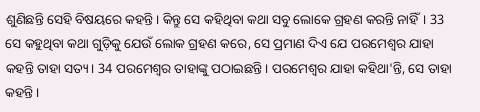ଶୁଣିଛନ୍ତି ସେହି ବିଷୟରେ କହନ୍ତି। କିନ୍ତୁ ସେ କହିଥିବା କଥା ସବୁ ଲୋକେ ଗ୍ରହଣ କରନ୍ତି ନାହିଁ। 33 ସେ କହୁଥିବା କଥା ଗୁଡ଼ିକୁ ଯେଉଁ ଲୋକ ଗ୍ରହଣ କରେ, ସେ ପ୍ରମାଣ ଦିଏ ଯେ ପରମେଶ୍ୱର ଯାହା କହନ୍ତି ତାହା ସତ୍ୟ। 34 ପରମେଶ୍ୱର ତାହାଙ୍କୁ ପଠାଇଛନ୍ତି। ପରମେଶ୍ୱର ଯାହା କହିଥା'ନ୍ତି, ସେ ତାହା କହନ୍ତି।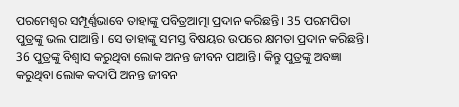ପରମେଶ୍ୱର ସମ୍ପୂର୍ଣ୍ଣଭାବେ ତାହାଙ୍କୁ ପବିତ୍ରଆତ୍ମା ପ୍ରଦାନ କରିଛନ୍ତି। 35 ପରମପିତା ପୁତ୍ରଙ୍କୁ ଭଲ ପାଆନ୍ତି। ସେ ତାହାଙ୍କୁ ସମସ୍ତ ବିଷୟର ଉପରେ କ୍ଷମତା ପ୍ରଦାନ କରିଛନ୍ତି। 36 ପୁତ୍ରଙ୍କୁ ବିଶ୍ୱାସ କରୁଥିବା ଲୋକ ଅନନ୍ତ ଜୀବନ ପାଆନ୍ତି। କିନ୍ତୁ ପୁତ୍ରଙ୍କୁ ଅବଜ୍ଞା କରୁଥିବା ଲୋକ କଦାପି ଅନନ୍ତ ଜୀବନ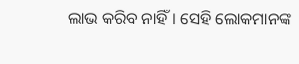ଲାଭ କରିବ ନାହିଁ। ସେହି ଲୋକମାନଙ୍କ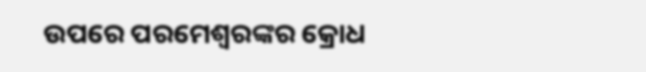ଉପରେ ପରମେଶ୍ୱରଙ୍କର କ୍ରୋଧ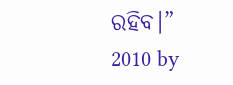ରହିବ।”
2010 by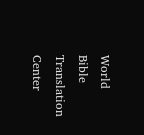World Bible Translation Center